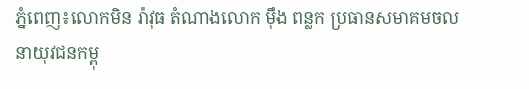ភ្នំពេញ៖លោកមិន រ៉ាវុធ តំណាងលោក ម៉ឹង ពន្លក ប្រធានសមាគមចលនាយុវជនកម្ពុ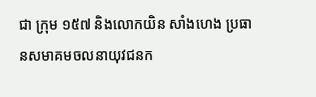ជា ក្រុម ១៥៧ និងលោកយិន សាំងហេង ប្រធានសមាគមចលនាយុវជនក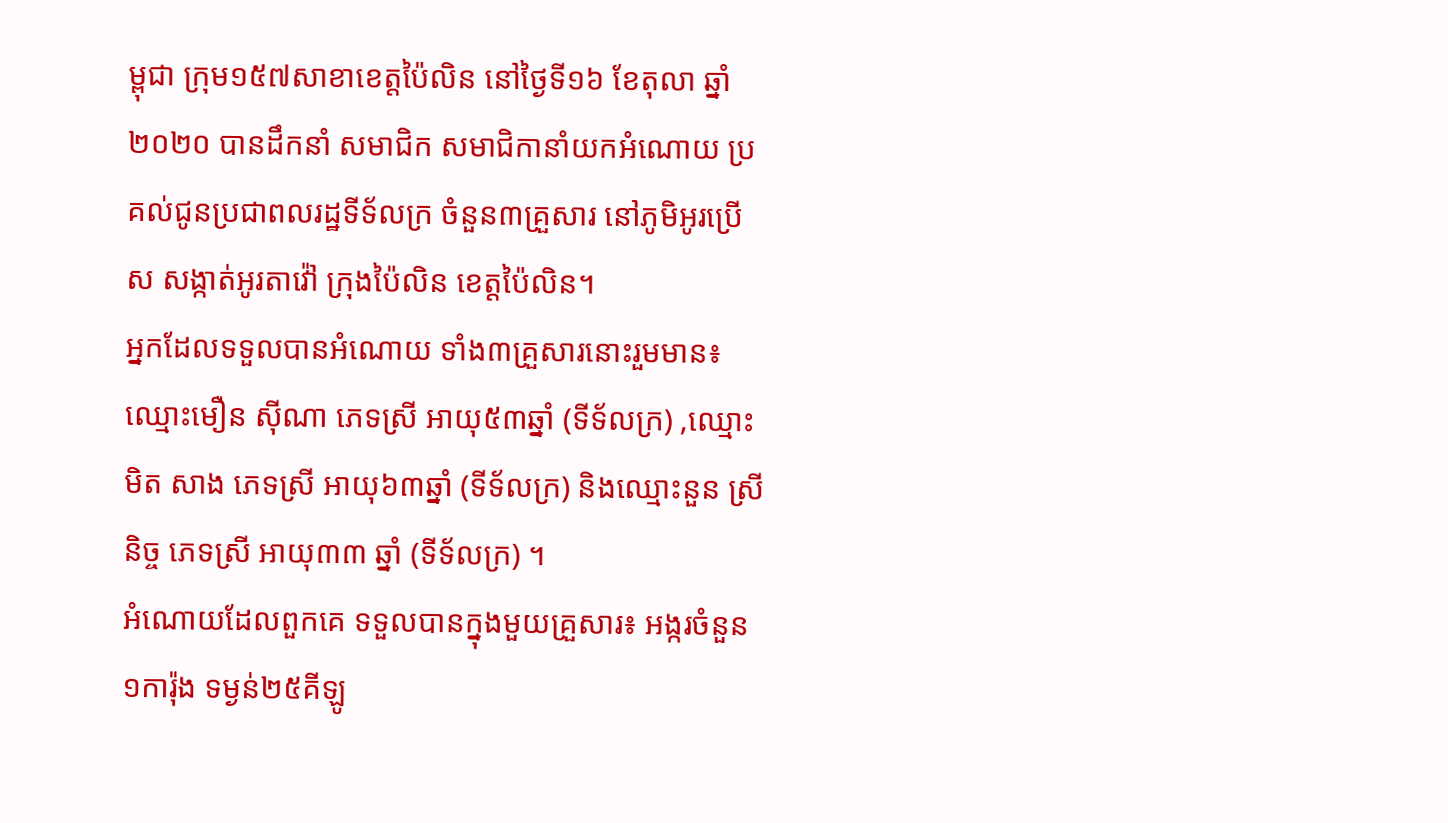ម្ពុជា ក្រុម១៥៧សាខាខេត្តប៉ៃលិន នៅថ្ងៃទី១៦ ខែតុលា ឆ្នាំ២០២០ បានដឹកនាំ សមាជិក សមាជិកានាំយកអំណោយ ប្រគល់ជូនប្រជាពលរដ្ឋទីទ័លក្រ ចំនួន៣គ្រួសារ នៅភូមិអូរប្រេីស សង្កាត់អូរតាវ៉ៅ ក្រុងប៉ៃលិន ខេត្តប៉ៃលិន។
អ្នកដែលទទួលបានអំណោយ ទាំង៣គ្រួសារនោះរួមមាន៖ឈ្មោះមឿន ស៊ីណា ភេទស្រី អាយុ៥៣ឆ្នាំ (ទីទ័លក្រ) ,ឈ្មោះមិត សាង ភេទស្រី អាយុ៦៣ឆ្នាំ (ទីទ័លក្រ) និងឈ្មោះនួន ស្រីនិច្ច ភេទស្រី អាយុ៣៣ ឆ្នាំ (ទីទ័លក្រ) ។
អំណោយដែលពួកគេ ទទួលបានក្នុងមួយគ្រួសារ៖ អង្ករចំនួន១ការ៉ុង ទម្ងន់២៥គីឡូ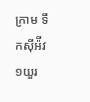ក្រាម ទឹកស៊ីអ៉ីវ១យួរ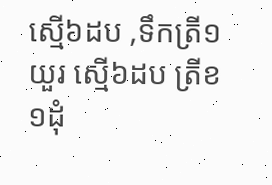ស្មើ៦ដប ,ទឹកត្រី១យួរ ស្មើ៦ដប ត្រីខ១ដុំ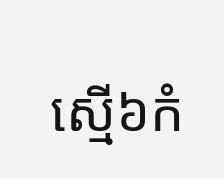ស្មើ៦កំ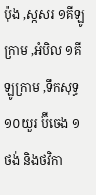ប៉ុង ,ស្កសរ ១គីឡូក្រាម ,អំបិល ១គីឡូក្រាម ,ទឹកសុទ្ធ១០យួរ ប៊ីចេង ១ថង់ និងថវិកា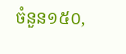ចំនួន១៥០,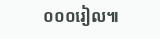០០០រៀល៕